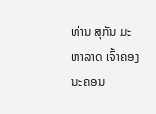ທ່ານ ສຸກັນ ມະຫາລາດ ເຈົ້າຄອງນະຄອນ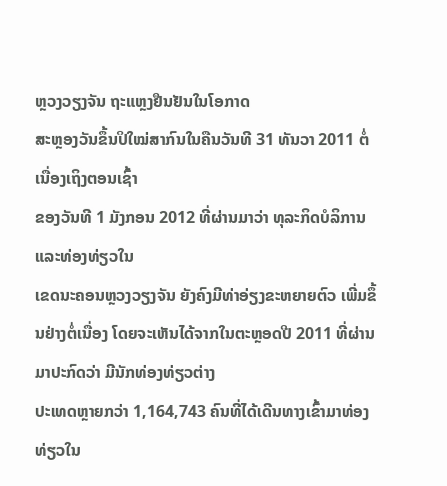ຫຼວງວຽງຈັນ ຖະແຫຼງຢືນຢັນໃນໂອກາດ
ສະຫຼອງວັນຂຶ້ນປິໃໝ່ສາກົນໃນຄືນວັນທີ 31 ທັນວາ 2011 ຕໍ່ເນື່ອງເຖິງຕອນເຊົ້າ
ຂອງວັນທີ 1 ມັງກອນ 2012 ທີ່ຜ່ານມາວ່າ ທຸລະກິດບໍລິການ ແລະທ່ອງທ່ຽວໃນ
ເຂດນະຄອນຫຼວງວຽງຈັນ ຍັງຄົງມີທ່າອ່ຽງຂະຫຍາຍຕົວ ເພີ່ມຂຶ້ນຢ່າງຕໍ່ເນື່ອງ ໂດຍຈະເຫັນໄດ້ຈາກໃນຕະຫຼອດປີ 2011 ທີ່ຜ່ານມາປະກົດວ່າ ມີນັກທ່ອງທ່ຽວຕ່າງ
ປະເທດຫຼາຍກວ່າ 1,164,743 ຄົນທີ່ໄດ້ເດີນທາງເຂົ້າມາທ່ອງທ່ຽວໃນ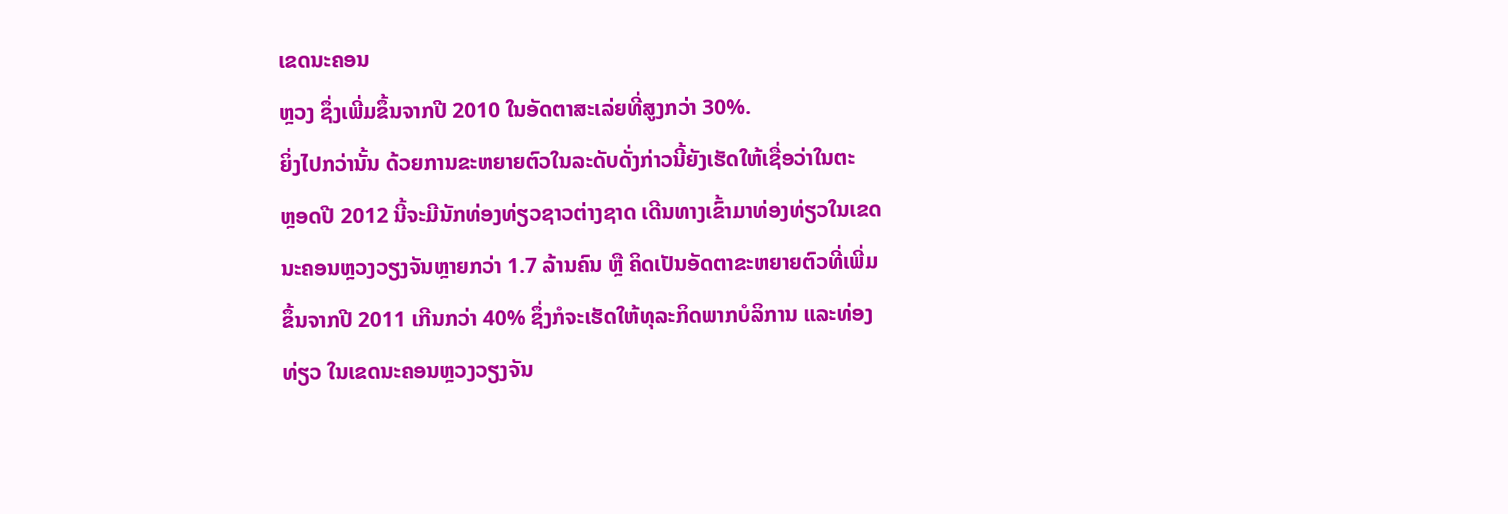ເຂດນະຄອນ
ຫຼວງ ຊຶ່ງເພີ່ມຂຶ້ນຈາກປີ 2010 ໃນອັດຕາສະເລ່ຍທີ່ສູງກວ່າ 30%.
ຍິ່ງໄປກວ່ານັ້ນ ດ້ວຍການຂະຫຍາຍຕົວໃນລະດັບດັ່ງກ່າວນີ້ຍັງເຮັດໃຫ້ເຊື່ອວ່າໃນຕະ
ຫຼອດປີ 2012 ນີ້ຈະມີນັກທ່ອງທ່ຽວຊາວຕ່າງຊາດ ເດີນທາງເຂົ້າມາທ່ອງທ່ຽວໃນເຂດ
ນະຄອນຫຼວງວຽງຈັນຫຼາຍກວ່າ 1.7 ລ້ານຄົນ ຫຼື ຄິດເປັນອັດຕາຂະຫຍາຍຕົວທີ່ເພີ່ມ
ຂຶ້ນຈາກປີ 2011 ເກີນກວ່າ 40% ຊຶ່ງກໍຈະເຮັດໃຫ້ທຸລະກິດພາກບໍລິການ ແລະທ່ອງ
ທ່ຽວ ໃນເຂດນະຄອນຫຼວງວຽງຈັນ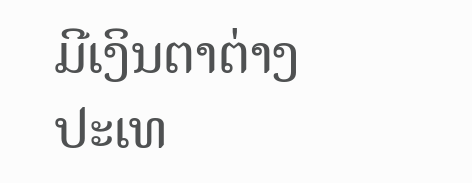ມີເງິນຕາຕ່າງປະເທ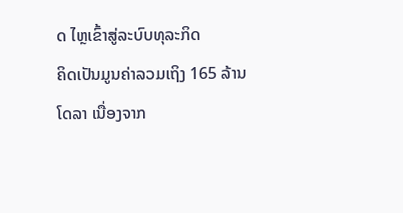ດ ໄຫຼເຂົ້າສູ່ລະບົບທຸລະກິດ
ຄິດເປັນມູນຄ່າລວມເຖິງ 165 ລ້ານໂດລາ ເນື່ອງຈາກ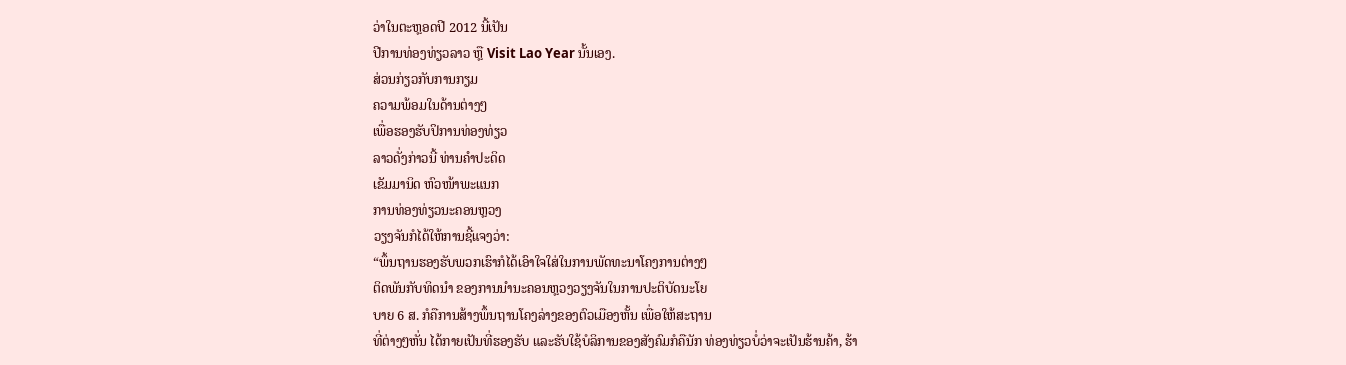ວ່າໃນຕະຫຼອດປີ 2012 ນີ້ເປັນ
ປີການທ່ອງທ່ຽວລາວ ຫຼື Visit Lao Year ນັ້ນເອງ.
ສ່ວນກ່ຽວກັບການກຽມ
ຄວາມພ້ອມໃນດ້ານຕ່າງໆ
ເພື່ອຮອງຮັບປິການທ່ອງທ່ຽວ
ລາວດັ່ງກ່າວນີ້ ທ່ານຄໍາປະດິດ
ເຂັມມານິດ ຫົວໜ້າພະແນກ
ການທ່ອງທ່ຽວນະຄອນຫຼວງ
ວຽງຈັນກໍໄດ້ໃຫ້ການຊີ້ແຈງວ່າ:
“ພຶ້ນຖານຮອງຮັບພວກເຮົາກໍໄດ້ເອົາໃຈໃສ່ໃນການພັດທະນາໂຄງການຕ່າງໆ
ຕິດພັນກັບທິດນໍາ ຂອງການນໍານະຄອນຫຼວງວຽງຈັນໃນການປະຕິບັດນະໂຍ
ບາຍ 6 ສ. ກໍຄືການສ້າງພຶ້ນຖານໂຄງລ່າງຂອງຕົວເມືອງຫັ້ນ ເພື່ອໃຫ້ສະຖານ
ທີ່ຕ່າງໆຫັ່ນ ໄດ້ກາຍເປັນທີ່ຮອງຮັບ ແລະຮັບໃຊ້ບໍລິການຂອງສັງຄົມກໍຄືນັກ ທ່ອງທ່ຽວບໍ່ວ່າຈະເປັນຮ້ານຄ້າ, ຮ້າ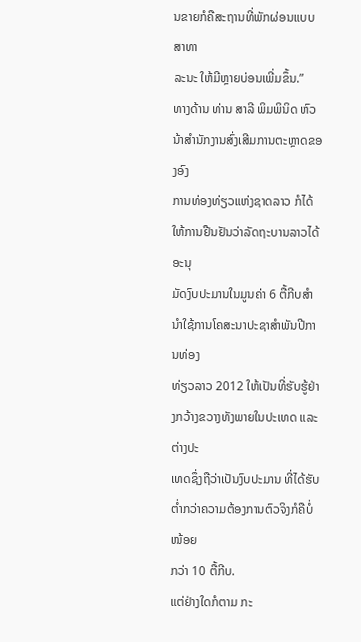ນຂາຍກໍຄືສະຖານທີ່ພັກຜ່ອນແບບສາທາ
ລະນະ ໃຫ້ມີຫຼາຍບ່ອນເພີ່ມຂຶ້ນ.”
ທາງດ້ານ ທ່ານ ສາລີ ພິມພິນິດ ຫົວນ້າສໍານັກງານສົ່ງເສີມການຕະຫຼາດຂອງອົງ
ການທ່ອງທ່ຽວແຫ່ງຊາດລາວ ກໍໄດ້ໃຫ້ການຢືນຢັນວ່າລັດຖະບານລາວໄດ້ອະນຸ
ມັດງົບປະມານໃນມູນຄ່າ 6 ຕື້ກີບສໍານໍາໃຊ້ການໂຄສະນາປະຊາສໍາພັນປີການທ່ອງ
ທ່ຽວລາວ 2012 ໃຫ້ເປັນທີ່ຮັບຮູ້ຢ່າງກວ້າງຂວາງທັງພາຍໃນປະເທດ ແລະຕ່າງປະ
ເທດຊຶ່ງຖືວ່າເປັນງົບປະມານ ທີ່ໄດ້ຮັບຕໍ່າກວ່າຄວາມຕ້ອງການຕົວຈິງກໍຄືບໍ່ໜ້ອຍ
ກວ່າ 10 ຕື້ກີບ.
ແຕ່ຢ່າງໃດກໍຕາມ ກະ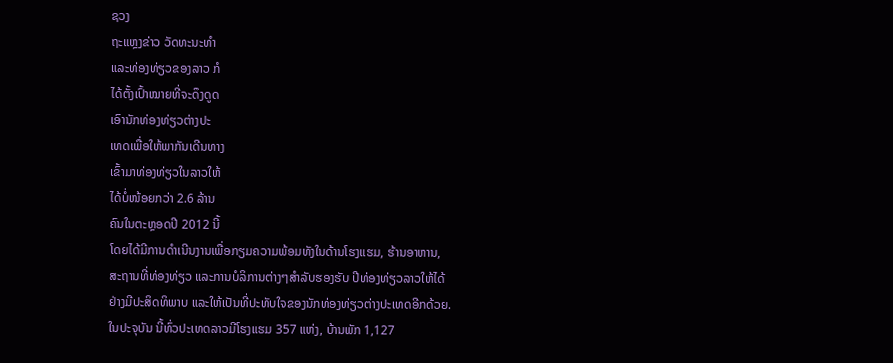ຊວງ
ຖະແຫຼງຂ່າວ ວັດທະນະທໍາ
ແລະທ່ອງທ່ຽວຂອງລາວ ກໍ
ໄດ້ຕັ້ງເປົ້າໝາຍທີ່ຈະດຶງດູດ
ເອົານັກທ່ອງທ່ຽວຕ່າງປະ
ເທດເພື່ອໃຫ້ພາກັນເດີນທາງ
ເຂົ້າມາທ່ອງທ່ຽວໃນລາວໃຫ້
ໄດ້ບໍ່ໜ້ອຍກວ່າ 2.6 ລ້ານ
ຄົນໃນຕະຫຼອດປີ 2012 ນີ້
ໂດຍໄດ້ມີການດໍາເນີນງານເພື່ອກຽມຄວາມພ້ອມທັງໃນດ້ານໂຮງແຮມ, ຮ້ານອາຫານ,
ສະຖານທີ່ທ່ອງທ່ຽວ ແລະການບໍລິການຕ່າງໆສໍາລັບຮອງຮັບ ປີທ່ອງທ່ຽວລາວໃຫ້ໄດ້
ຢ່າງມີປະສິດທິພາບ ແລະໃຫ້ເປັນທີ່ປະທັບໃຈຂອງນັກທ່ອງທ່ຽວຕ່າງປະເທດອີກດ້ວຍ.
ໃນປະຈຸບັນ ນີ້ທົ່ວປະເທດລາວມີໂຮງແຮມ 357 ແຫ່ງ, ບ້ານພັກ 1,127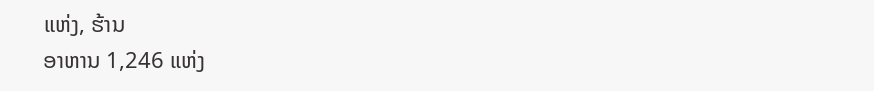ແຫ່ງ, ຮ້ານ
ອາຫານ 1,246 ແຫ່ງ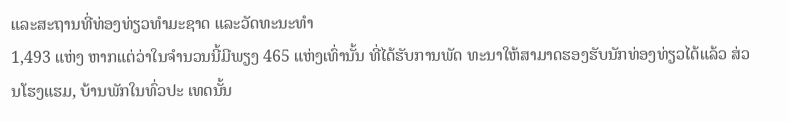ແລະສະຖານທີ່ທ່ອງທ່ຽວທໍາມະຊາດ ແລະວັດທະນະທໍາ
1,493 ແຫ່ງ ຫາກແຕ່ວ່າໃນຈໍານວນນີ້ມີພຽງ 465 ແຫ່ງເທົ່ານັ້ນ ທີ່ໄດ້ຮັບການພັດ ທະນາໃຫ້ສາມາດຮອງຮັບນັກທ່ອງທ່ຽວໄດ້ແລ້ວ ສ່ວນໂຮງແຮມ, ບ້ານພັກໃນທົ່ວປະ ເທດນັ້ນ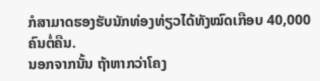ກໍສາມາດຮອງຮັບນັກທ່ອງທ່ຽວໄດ້ທັງໝົດເກືອບ 40,000 ຄົນຕໍ່ຄືນ.
ນອກຈາກນັ້ນ ຖ້າຫາກວ່າໂຄງ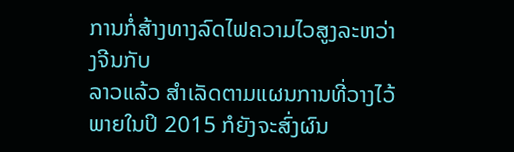ການກໍ່ສ້າງທາງລົດໄຟຄວາມໄວສູງລະຫວ່າງຈີນກັບ
ລາວແລ້ວ ສໍາເລັດຕາມແຜນການທີ່ວາງໄວ້ພາຍໃນປິ 2015 ກໍຍັງຈະສົ່ງຜົນ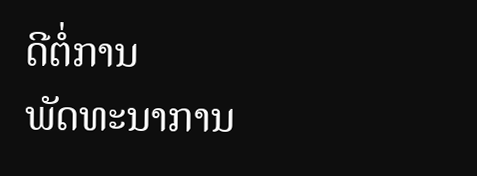ດີຕໍ່ການ
ພັດທະນາການ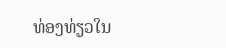ທ່ອງທ່ຽວໃນ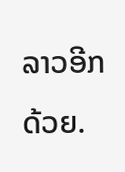ລາວອີກດ້ວຍ.